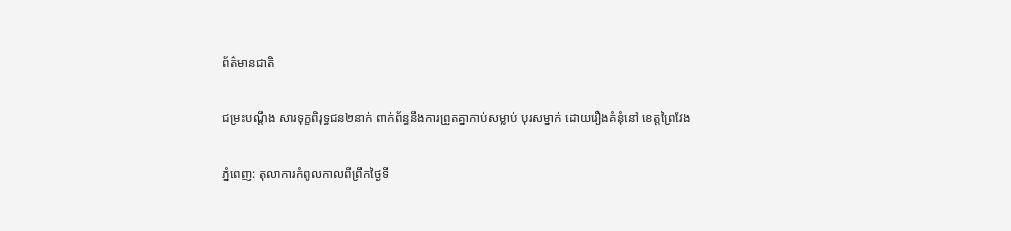ព័ត៌មានជាតិ

ជម្រះបណ្តឹង សារទុក្ខពិរុទ្ធជន២នាក់ ពាក់ព័ន្ធនឹងការព្រួតគ្នាកាប់សម្លាប់ បុរសម្នាក់ ដោយរឿងគំនុំនៅ ខេត្តព្រៃវែង

ភ្នំពេញ: តុលាការកំពូលកាលពីព្រឹកថ្ងៃទី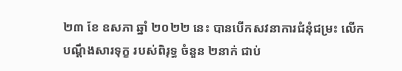២៣ ខែ ឧសភា ឆ្នាំ ២០២២ នេះ បានបើកសវនាការជំនុំជម្រះ លើកបណ្តឹងសារទុក្ខ របស់ពិរុទ្ធ ចំនួន ២នាក់ ជាប់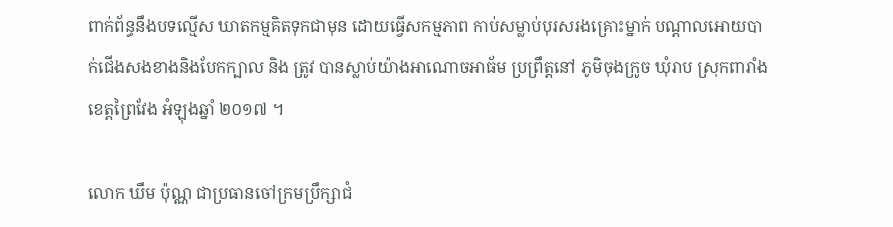ពាក់ព័ន្ធនឹងបទល្មើស ឃាតកម្មគិតទុកជាមុន ដោយធ្វើសកម្មភាព កាប់សម្លាប់បុរសរងគ្រោះម្នាក់ បណ្តាលអោយបាក់ជើងសងខាងនិងបែកក្បាល និង ត្រូវ បានស្លាប់យ៉ាងអាណោចអាធ័ម ប្រព្រឹត្តនៅ ភូមិចុងក្រូច ឃុំរាប ស្រុកពារាំង ខេត្តព្រៃវែង អំឡុងឆ្នាំ ២០១៧ ។

លោក ឃឹម ប៉ុណ្ណ ជាប្រធានចៅក្រមប្រឹក្សាជំ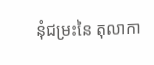នុំជម្រះនៃ តុលាកា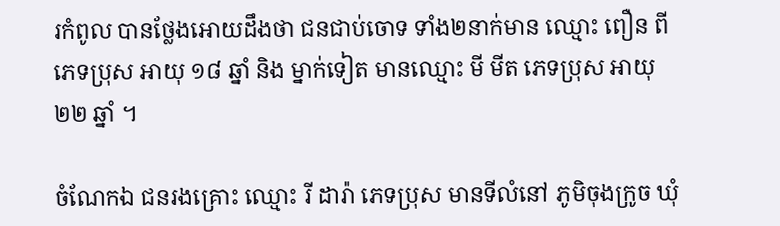រកំពូល បានថ្លែងអោយដឹងថា ជនជាប់ចោទ ទាំង២នាក់មាន ឈ្មោះ ពឿន ពី ភេទប្រុស អាយុ ១៨ ឆ្នាំ និង ម្នាក់ទៀត មានឈ្មោះ មី មីត ភេទប្រុស អាយុ ២២ ឆ្នាំ ។

ចំណែកឯ ជនរងគ្រោះ ឈ្មោះ រី ដារ៉ា ភេទប្រុស មានទីលំនៅ ភូមិចុងក្រូច ឃុំ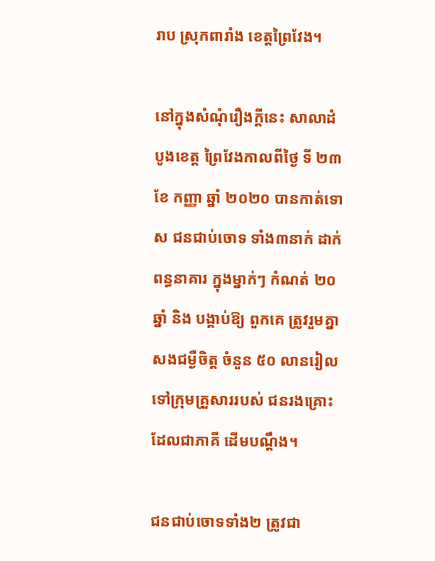រាប ស្រុកពារាំង ខេត្តព្រៃវែង។

នៅក្នុងសំណុំរឿងក្តីនេះ សាលាដំបូងខេត្ត ព្រៃវែងកាលពីថ្ងៃ ទី ២៣ ខែ កញ្ញា ឆ្នាំ ២០២០ បានកាត់ទោស ជនជាប់ចោទ ទាំង៣នាក់ ដាក់ពន្ធនាគារ ក្នុងម្នាក់ៗ កំណត់ ២០ ឆ្នាំ និង បង្គាប់ឱ្យ ពួកគេ ត្រូវរួមគ្នា សងជម្ងឺចិត្ត ចំនួន ៥០ លានរៀល ទៅក្រុមគ្រួសាររបស់ ជនរងគ្រោះ ដែលជាភាគី ដើមបណ្ដឹង។

ជនជាប់ចោទទាំង២ ត្រូវជា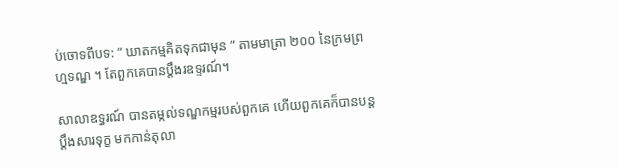ប់ចោទពីបទ: ” ឃាតកម្មគិតទុកជាមុន ” តាមមាត្រា ២០០ នៃក្រមព្រហ្មទណ្ឌ ។ តែពួកគេបានប្តឹងរឧទ្ទរណ៍។

សាលាឧទ្ធរណ៍ បានតម្កល់ទណ្ឌកម្មរបស់ពួកគេ ហើយពួកគេក៏បានបន្តប្តឹងសារទុក្ខ មកកាន់តុលា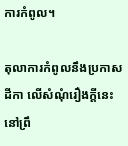ការកំពូល។

តុលាការកំពូលនឹងប្រកាសដីកា លើសំណុំរឿងក្តីនេះ នៅព្រឹ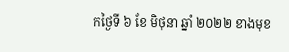កថ្ងៃទី ៦ ខែ មិថុនា ឆ្នាំ ២០២២ ខាងមុខ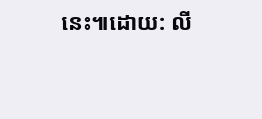នេះ៕ដោយ: លី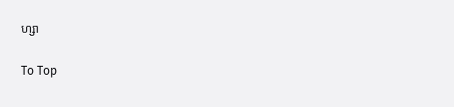ហ្សា

To Top